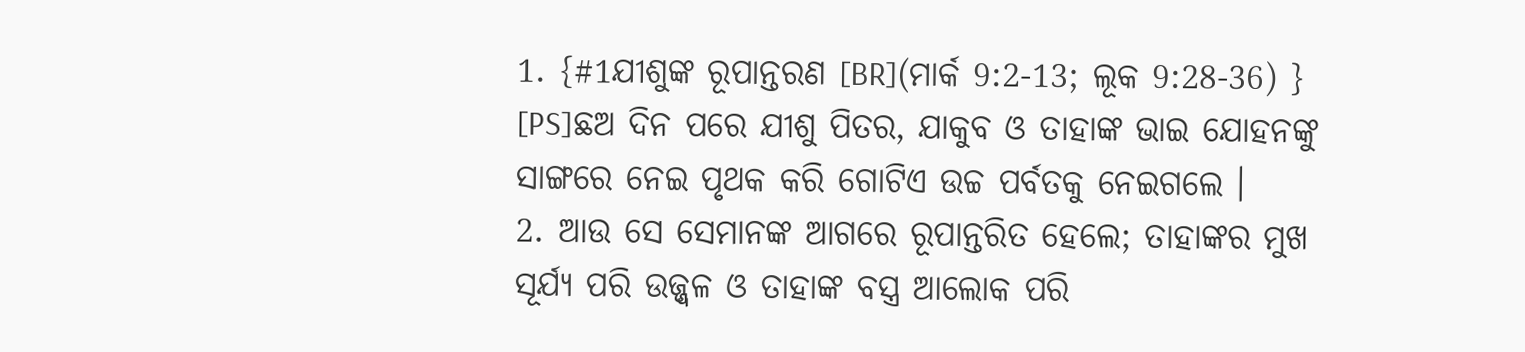1. {#1ଯୀଶୁଙ୍କ ରୂପାନ୍ତରଣ [BR](ମାର୍କ 9:2-13; ଲୂକ 9:28-36) } [PS]ଛଅ ଦିନ ପରେ ଯୀଶୁ ପିତର, ଯାକୁବ ଓ ତାହାଙ୍କ ଭାଇ ଯୋହନଙ୍କୁ ସାଙ୍ଗରେ ନେଇ ପୃଥକ କରି ଗୋଟିଏ ଉଚ୍ଚ ପର୍ବତକୁ ନେଇଗଲେ ।
2. ଆଉ ସେ ସେମାନଙ୍କ ଆଗରେ ରୂପାନ୍ତରିତ ହେଲେ; ତାହାଙ୍କର ମୁଖ ସୂର୍ଯ୍ୟ ପରି ଉଜ୍ଜ୍ୱଳ ଓ ତାହାଙ୍କ ବସ୍ତ୍ର ଆଲୋକ ପରି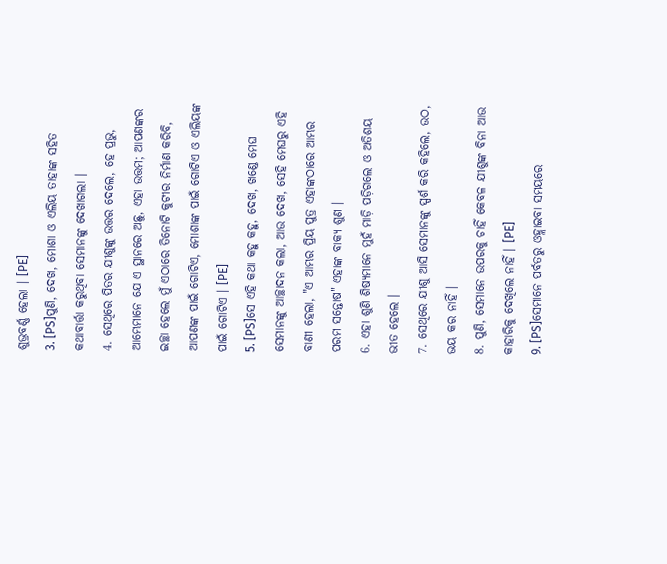ଶୁଭ୍ରବର୍ଣ୍ଣ ହେଲା । [PE]
3. [PS]ପୁଣି, ଦେଖ, ମୋଶା ଓ ଏଲିୟ ତାହାଙ୍କ ସହିତ କଥାବାର୍ତ୍ତା କରୁଥିବା ସେମାନଙ୍କୁ ଦେଖାଗଲା ।
4. ସେଥିରେ ପିତର ଯୀଶୁଙ୍କୁ ଉତ୍ତର ଦେଲେ, ହେ ପ୍ରଭୁ, ଆମ୍ଭେମାନେ ଯେ ଏ ସ୍ଥାନରେ ଅଛୁ, ଏହା ଉତ୍ତମ; ଆପଣଙ୍କର ଇଚ୍ଛା ହେଲେ ମୁଁ ଏଠାରେ ତିନୋଟି କୁଟୀର ନିର୍ମାଣ କରିବି, ଆପଣଙ୍କ ପାଇଁ ଗୋଟିଏ, ମୋଶାଙ୍କ ପାଇଁ ଗୋଟିଏ ଓ ଏଲିୟଙ୍କ ପାଇଁ ଗୋଟିଏ । [PE]
5. [PS]ସେ ଏହି କଥା କହୁ କହୁ, ଦେଖ, ଖଣ୍ଡେ ମେଘ ସେମାନଙ୍କୁ ଆଚ୍ଛାଦନ କଲା, ଆଉ ଦେଖ, ସେହି ମେଘରୁ ଏହି ବାଣୀ ହେଲା, "ଏ ଆମ୍ଭର ପ୍ରିୟ ପୁତ୍ର ଏହାଙ୍କଠାରେ ଆମ୍ଭର ପରମ ସନ୍ତୋଷ" ଏହାଙ୍କ ବାକ୍ୟ ଶୁଣ ।
6. ଏହା ଶୁଣି ଶିଷ୍ୟମାନେ ମୁହଁ ମାଡ଼ି ପଡ଼ିଗଲେ ଓ ଅତିଶୟ ଭୀତ ହେଲେ ।
7. ସେଥିରେ ଯୀଶୁ ଆସି ସେମାନଙ୍କୁ ସ୍ପର୍ଶ କରି କହିଲେ, ଉଠ, ଭୟ କର ନାହିଁ ।
8. ପୁଣି, ସେମାନେ ଉପରକୁ ଚାହିଁ କେବଳ ଯୀଶୁଙ୍କ ବିନା ଆଉ କାହାରିକୁ ଦେଖିଲେ ନାହିଁ । [PE]
9. [PS]ସେମାନେ ପର୍ବତରୁ ଓହ୍ଲାଇବା ସମୟରେ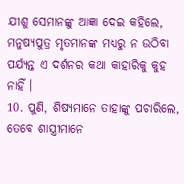ଯୀଶୁ ସେମାନଙ୍କୁ ଆଜ୍ଞା ଦେଇ କହିଲେ, ମନୁଷ୍ୟପୁତ୍ର ମୃତମାନଙ୍କ ମଧ୍ୟରୁ ନ ଉଠିବା ପର୍ଯ୍ୟନ୍ତ ଏ ଦର୍ଶନର କଥା କାହାରିକୁ କୁହ ନାହିଁ ।
10. ପୁଣି, ଶିଷ୍ୟମାନେ ତାହାଙ୍କୁ ପଚାରିଲେ, ତେବେ ଶାସ୍ତ୍ରୀମାନେ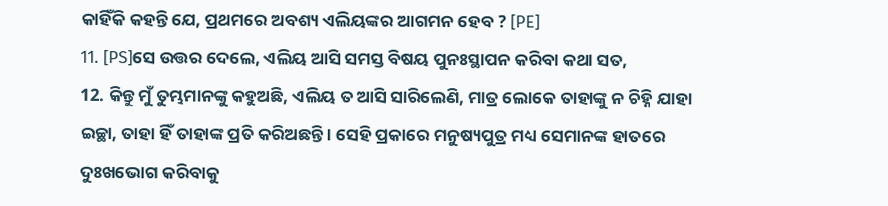କାହିଁକି କହନ୍ତି ଯେ, ପ୍ରଥମରେ ଅବଶ୍ୟ ଏଲିୟଙ୍କର ଆଗମନ ହେବ ? [PE]
11. [PS]ସେ ଉତ୍ତର ଦେଲେ, ଏଲିୟ ଆସି ସମସ୍ତ ବିଷୟ ପୁନଃସ୍ଥାପନ କରିବା କଥା ସତ,
12. କିନ୍ତୁ ମୁଁ ତୁମ୍ଭମାନଙ୍କୁ କହୁଅଛି, ଏଲିୟ ତ ଆସି ସାରିଲେଣି, ମାତ୍ର ଲୋକେ ତାହାଙ୍କୁ ନ ଚିହ୍ନି ଯାହା ଇଚ୍ଛା, ତାହା ହିଁ ତାହାଙ୍କ ପ୍ରତି କରିଅଛନ୍ତି । ସେହି ପ୍ରକାରେ ମନୁଷ୍ୟପୁତ୍ର ମଧ୍ୟ ସେମାନଙ୍କ ହାତରେ ଦୁଃଖଭୋଗ କରିବାକୁ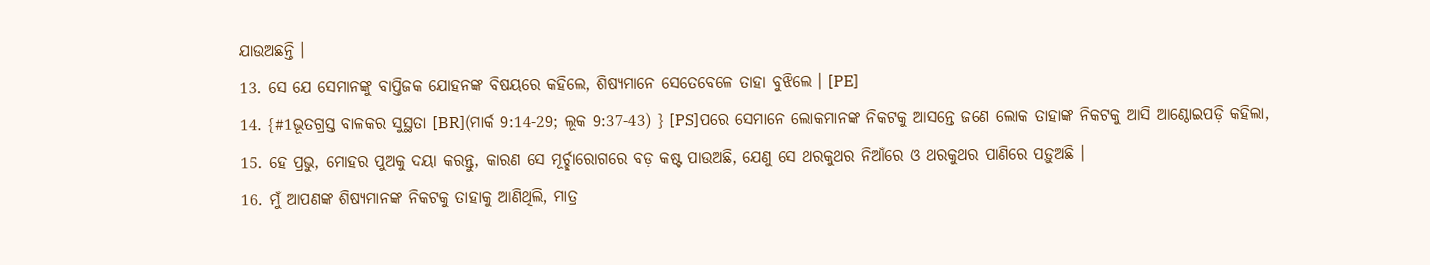ଯାଉଅଛନ୍ତି ।
13. ସେ ଯେ ସେମାନଙ୍କୁ ବାପ୍ତିଜକ ଯୋହନଙ୍କ ବିଷୟରେ କହିଲେ, ଶିଷ୍ୟମାନେ ସେତେବେଳେ ତାହା ବୁଝିଲେ । [PE]
14. {#1ଭୂତଗ୍ରସ୍ତ ବାଳକର ସୁସ୍ଥତା [BR](ମାର୍କ 9:14-29; ଲୂକ 9:37-43) } [PS]ପରେ ସେମାନେ ଲୋକମାନଙ୍କ ନିକଟକୁ ଆସନ୍ତେ ଜଣେ ଲୋକ ତାହାଙ୍କ ନିକଟକୁ ଆସି ଆଣ୍ଠୋଇପଡ଼ି କହିଲା,
15. ହେ ପ୍ରଭୁ, ମୋହର ପୁଅକୁ ଦୟା କରନ୍ତୁ, କାରଣ ସେ ମୂର୍ଚ୍ଛାରୋଗରେ ବଡ଼ କଷ୍ଟ ପାଉଅଛି, ଯେଣୁ ସେ ଥରକୁଥର ନିଆଁରେ ଓ ଥରକୁଥର ପାଣିରେ ପଡ଼ୁଅଛି ।
16. ମୁଁ ଆପଣଙ୍କ ଶିଷ୍ୟମାନଙ୍କ ନିକଟକୁ ତାହାକୁ ଆଣିଥିଲି, ମାତ୍ର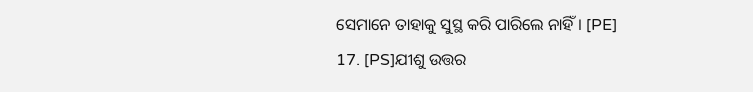ସେମାନେ ତାହାକୁ ସୁସ୍ଥ କରି ପାରିଲେ ନାହିଁ । [PE]
17. [PS]ଯୀଶୁ ଉତ୍ତର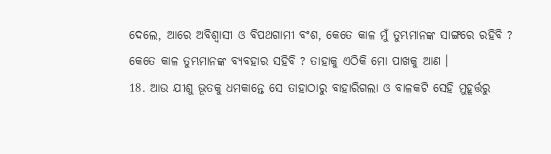ଦେଲେ, ଆରେ ଅବିଶ୍ୱାସୀ ଓ ବିପଥଗାମୀ ବଂଶ, କେତେ କାଳ ମୁଁ ତୁମ୍ଭମାନଙ୍କ ସାଙ୍ଗରେ ରହିବି ? କେତେ କାଳ ତୁମ୍ଭମାନଙ୍କ ବ୍ୟବହାର ସହିବି ? ତାହାକୁ ଏଠିକି ମୋ ପାଖକୁ ଆଣ ।
18. ଆଉ ଯୀଶୁ ଭୂତକୁ ଧମକାନ୍ତେ ସେ ତାହାଠାରୁ ବାହାରିଗଲା ଓ ବାଳକଟି ସେହି ମୁହୂର୍ତ୍ତରୁ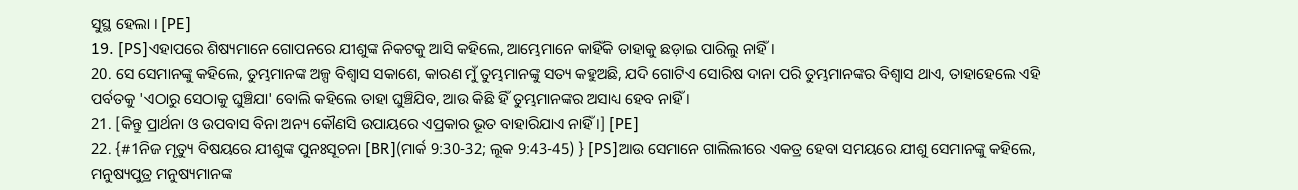ସୁସ୍ଥ ହେଲା । [PE]
19. [PS]ଏହାପରେ ଶିଷ୍ୟମାନେ ଗୋପନରେ ଯୀଶୁଙ୍କ ନିକଟକୁ ଆସି କହିଲେ, ଆମ୍ଭେମାନେ କାହିଁକି ତାହାକୁ ଛଡ଼ାଇ ପାରିଲୁ ନାହିଁ ।
20. ସେ ସେମାନଙ୍କୁ କହିଲେ, ତୁମ୍ଭମାନଙ୍କ ଅଳ୍ପ ବିଶ୍ୱାସ ସକାଶେ, କାରଣ ମୁଁ ତୁମ୍ଭମାନଙ୍କୁ ସତ୍ୟ କହୁଅଛି, ଯଦି ଗୋଟିଏ ସୋରିଷ ଦାନା ପରି ତୁମ୍ଭମାନଙ୍କର ବିଶ୍ୱାସ ଥାଏ, ତାହାହେଲେ ଏହି ପର୍ବତକୁ 'ଏଠାରୁ ସେଠାକୁ ଘୁଞ୍ଚିଯା' ବୋଲି କହିଲେ ତାହା ଘୁଞ୍ଚିଯିବ, ଆଉ କିଛି ହିଁ ତୁମ୍ଭମାନଙ୍କର ଅସାଧ୍ୟ ହେବ ନାହିଁ ।
21. [କିନ୍ତୁ ପ୍ରାର୍ଥନା ଓ ଉପବାସ ବିନା ଅନ୍ୟ କୌଣସି ଉପାୟରେ ଏପ୍ରକାର ଭୂତ ବାହାରିଯାଏ ନାହିଁ ।] [PE]
22. {#1ନିଜ ମୃତ୍ୟୁ ବିଷୟରେ ଯୀଶୁଙ୍କ ପୁନଃସୂଚନା [BR](ମାର୍କ 9:30-32; ଲୂକ 9:43-45) } [PS]ଆଉ ସେମାନେ ଗାଲିଲୀରେ ଏକତ୍ର ହେବା ସମୟରେ ଯୀଶୁ ସେମାନଙ୍କୁ କହିଲେ, ମନୁଷ୍ୟପୁତ୍ର ମନୁଷ୍ୟମାନଙ୍କ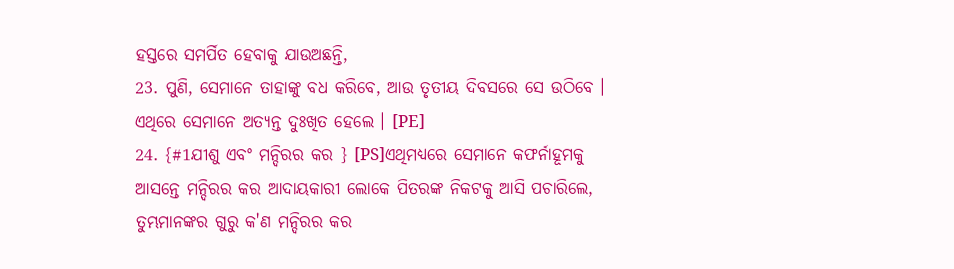ହସ୍ତରେ ସମର୍ପିତ ହେବାକୁ ଯାଉଅଛନ୍ତି,
23. ପୁଣି, ସେମାନେ ତାହାଙ୍କୁ ବଧ କରିବେ, ଆଉ ତୃତୀୟ ଦିବସରେ ସେ ଉଠିବେ । ଏଥିରେ ସେମାନେ ଅତ୍ୟନ୍ତ ଦୁଃଖିତ ହେଲେ । [PE]
24. {#1ଯୀଶୁ ଏବଂ ମନ୍ଦିରର କର } [PS]ଏଥିମଧ୍ୟରେ ସେମାନେ କଫର୍ନାହୂମକୁ ଆସନ୍ତେ ମନ୍ଦିରର କର ଆଦାୟକାରୀ ଲୋକେ ପିତରଙ୍କ ନିକଟକୁ ଆସି ପଚାରିଲେ, ତୁମ୍ଭମାନଙ୍କର ଗୁରୁ କ'ଣ ମନ୍ଦିରର କର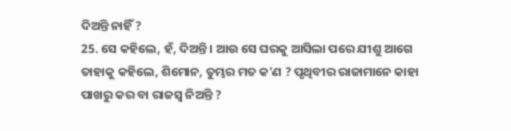ଦିଅନ୍ତି ନାହିଁ ?
25. ସେ କହିଲେ, ହଁ, ଦିଅନ୍ତି । ଆଉ ସେ ଘରକୁ ଆସିଲା ପରେ ଯୀଶୁ ଆଗେ ତାହାକୁ କହିଲେ, ଶିମୋନ, ତୁମ୍ଭର ମତ କ'ଣ ? ପୃଥିବୀର ରାଜାମାନେ କାହା ପାଖରୁ କର ବା ରାଜସ୍ୱ ନିଅନ୍ତି ?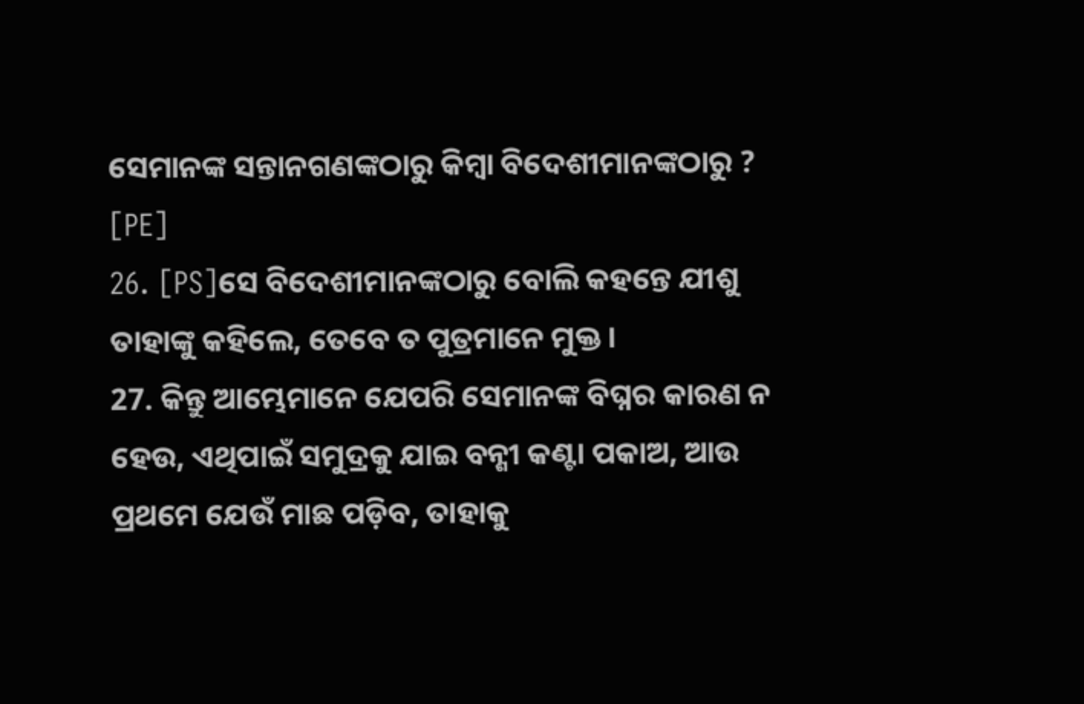ସେମାନଙ୍କ ସନ୍ତାନଗଣଙ୍କଠାରୁ କିମ୍ବା ବିଦେଶୀମାନଙ୍କଠାରୁ ? [PE]
26. [PS]ସେ ବିଦେଶୀମାନଙ୍କଠାରୁ ବୋଲି କହନ୍ତେ ଯୀଶୁ ତାହାଙ୍କୁ କହିଲେ, ତେବେ ତ ପୁତ୍ରମାନେ ମୁକ୍ତ ।
27. କିନ୍ତୁ ଆମ୍ଭେମାନେ ଯେପରି ସେମାନଙ୍କ ବିଘ୍ନର କାରଣ ନ ହେଉ, ଏଥିପାଇଁ ସମୁଦ୍ରକୁ ଯାଇ ବନ୍ଶୀ କଣ୍ଟା ପକାଅ, ଆଉ ପ୍ରଥମେ ଯେଉଁ ମାଛ ପଡ଼ିବ, ତାହାକୁ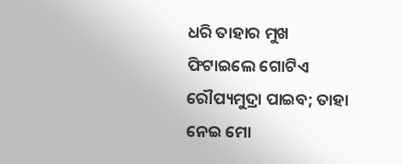ଧରି ତାହାର ମୁଖ ଫିଟାଇଲେ ଗୋଟିଏ ରୌପ୍ୟମୁଦ୍ରା ପାଇବ; ତାହା ନେଇ ମୋ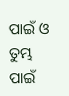ପାଇଁ ଓ ତୁମ୍ଭ ପାଇଁ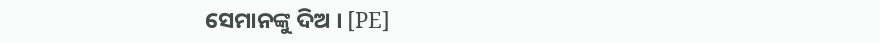ସେମାନଙ୍କୁ ଦିଅ । [PE]